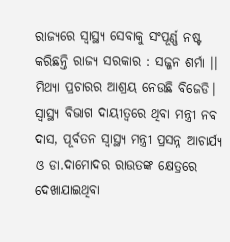ରାଜ୍ୟରେ ସ୍ୱାସ୍ଥ୍ୟ ସେବାକୁ ସଂପୂର୍ଣ୍ଣ ନଷ୍ଟ କରିଛନ୍ତି ରାଜ୍ୟ ସରକାର : ସଜ୍ଜନ ଶର୍ମା ।। ମିଥ୍ୟା ପ୍ରଚାରର ଆଶ୍ରୟ ନେଉଛି ବିଜେଡି। ସ୍ୱାସ୍ଥ୍ୟ ବିଭାଗ ଦାୟୀତ୍ୱରେ ଥିବା ମନ୍ତ୍ରୀ ନବ ଦାସ, ପୂର୍ବତନ ସ୍ୱାସ୍ଥ୍ୟ ମନ୍ତ୍ରୀ ପ୍ରସନ୍ନ ଆଚାର୍ଯ୍ୟ ଓ ଡା.ଦାମୋଦର ରାଉତଙ୍କ କ୍ଷେତ୍ରରେ ଦେଖାଯାଇଥିବା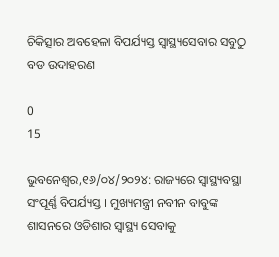ଚିକିତ୍ସାର ଅବହେଳା ବିପର୍ଯ୍ୟସ୍ତ ସ୍ୱାସ୍ଥ୍ୟସେବାର ସବୁଠୁ ବଡ ଉଦାହରଣ

0
15

ଭୁବନେଶ୍ୱର,୧୬/୦୪/୨୦୨୪: ରାଜ୍ୟରେ ସ୍ୱାସ୍ଥ୍ୟବସ୍ଥା ସଂପୂର୍ଣ୍ଣ ବିପର୍ଯ୍ୟସ୍ତ । ମୁଖ୍ୟମନ୍ତ୍ରୀ ନବୀନ ବାବୁଙ୍କ ଶାସନରେ ଓଡିଶାର ସ୍ୱାସ୍ଥ୍ୟ ସେବାକୁ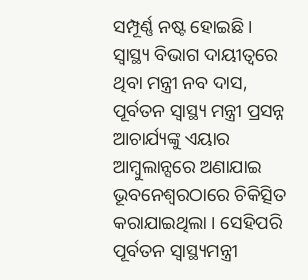ସମ୍ପୂର୍ଣ୍ଣ ନଷ୍ଟ ହୋଇଛି । ସ୍ୱାସ୍ଥ୍ୟ ବିଭାଗ ଦାୟୀତ୍ୱରେ ଥିବା ମନ୍ତ୍ରୀ ନବ ଦାସ, ପୂର୍ବତନ ସ୍ୱାସ୍ଥ୍ୟ ମନ୍ତ୍ରୀ ପ୍ରସନ୍ନ ଆଚାର୍ଯ୍ୟଙ୍କୁ ଏୟାର ଆମ୍ବୁଲାନ୍ସରେ ଅଣାଯାଇ ଭୂବନେଶ୍ୱରଠାରେ ଚିକିତ୍ସିତ କରାଯାଇଥିଲା । ସେହିପରି ପୂର୍ବତନ ସ୍ୱାସ୍ଥ୍ୟମନ୍ତ୍ରୀ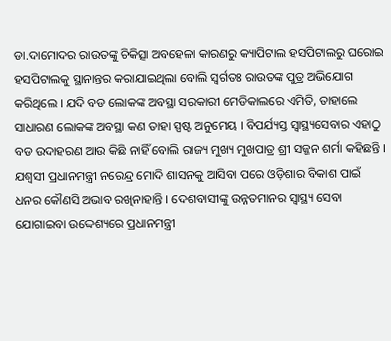ଡା.ଦାମୋଦର ରାଉତଙ୍କୁ ଚିକିତ୍ସା ଅବହେଳା କାରଣରୁ କ୍ୟାପିଟାଲ ହସପିଟାଲରୁ ଘରୋଇ ହସପିଟାଲକୁ ସ୍ଥାନାନ୍ତର କରାଯାଇଥିଲା ବୋଲି ସ୍ୱର୍ଗତଃ ରାଉତଙ୍କ ପୁତ୍ର ଅଭିଯୋଗ କରିଥିଲେ । ଯଦି ବଡ ଲୋକଙ୍କ ଅବସ୍ଥା ସରକାରୀ ମେଡିକାଲରେ ଏମିତି, ତାହାଲେ ସାଧାରଣ ଲୋକଙ୍କ ଅବସ୍ଥା କଣ ତାହା ସ୍ପଷ୍ଟ ଅନୁମେୟ । ବିପର୍ଯ୍ୟସ୍ତ ସ୍ୱାସ୍ଥ୍ୟସେବାର ଏହାଠୁ ବଡ ଉଦାହରଣ ଆଉ କିଛି ନାହିଁ ବୋଲି ରାଜ୍ୟ ମୁଖ୍ୟ ମୁଖପାତ୍ର ଶ୍ରୀ ସଜ୍ଜନ ଶର୍ମା କହିଛନ୍ତି ।
ଯଶ୍ୱସୀ ପ୍ରଧାନମନ୍ତ୍ରୀ ନରେନ୍ଦ୍ର ମୋଦି ଶାସନକୁ ଆସିବା ପରେ ଓଡ଼ିଶାର ବିକାଶ ପାଇଁ ଧନର କୌଣସି ଅଭାବ ରଖିନାହାନ୍ତି । ଦେଶବାସୀଙ୍କୁ ଉନ୍ନତମାନର ସ୍ୱାସ୍ଥ୍ୟ ସେବା ଯୋଗାଇବା ଉଦ୍ଦେଶ୍ୟରେ ପ୍ରଧାନମନ୍ତ୍ରୀ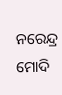ନରେନ୍ଦ୍ର ମୋଦି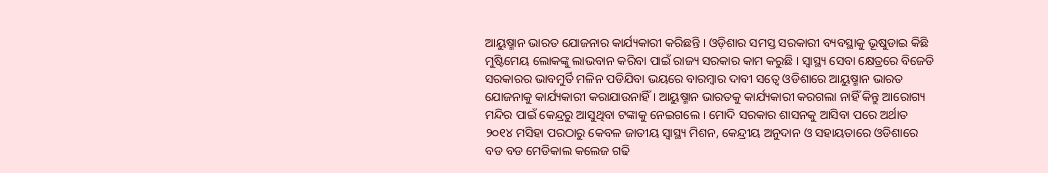ଆୟୁଷ୍ମାନ ଭାରତ ଯୋଜନାର କାର୍ଯ୍ୟକାରୀ କରିଛନ୍ତି । ଓଡ଼ିଶାର ସମସ୍ତ ସରକାରୀ ବ୍ୟବସ୍ଥାକୁ ଭୂଷୁଡାଇ କିଛି ମୁଷ୍ଟିମେୟ ଲୋକଙ୍କୁ ଲାଭବାନ କରିବା ପାଇଁ ରାଜ୍ୟ ସରକାର କାମ କରୁଛି । ସ୍ୱାସ୍ଥ୍ୟ ସେବା କ୍ଷେତ୍ରରେ ବିଜେଡି ସରକାରର ଭାବମୁର୍ତି ମଳିନ ପଡିଯିବା ଭୟରେ ବାରମ୍ବାର ଦାବୀ ସତ୍ୱେ ଓଡିଶାରେ ଆୟୁଷ୍ମାନ ଭାରତ ଯୋଜନାକୁ କାର୍ଯ୍ୟକାରୀ କରାଯାଉନାହିଁ । ଆୟୁଷ୍ମାନ ଭାରତକୁ କାର୍ଯ୍ୟକାରୀ କରଗଲା ନାହିଁ କିନ୍ତୁ ଆରୋଗ୍ୟ ମନ୍ଦିର ପାଇଁ କେନ୍ଦ୍ରରୁ ଆସୁଥିବା ଟଙ୍କାକୁ ନେଇଗଲେ । ମୋଦି ସରକାର ଶାସନକୁ ଆସିବା ପରେ ଅର୍ଥାତ ୨୦୧୪ ମସିହା ପରଠାରୁ କେବଳ ଜାତୀୟ ସ୍ୱାସ୍ଥ୍ୟ ମିଶନ, କେନ୍ଦ୍ରୀୟ ଅନୁଦାନ ଓ ସହାୟତାରେ ଓଡିଶାରେ ବଡ ବଡ ମେଡିକାଲ କଲେଜ ଗଢି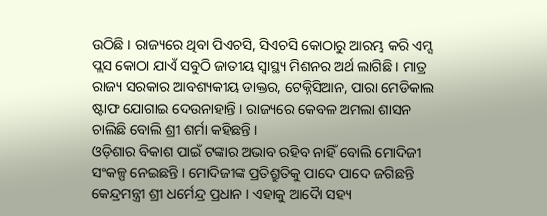ଉଠିଛି । ରାଜ୍ୟରେ ଥିବା ପିଏଚସି, ସିଏଚସି କୋଠାରୁ ଆରମ୍ଭ କରି ଏମ୍ସ ପ୍ଲସ କୋଠା ଯାଏଁ ସବୁଠି ଜାତୀୟ ସ୍ୱାସ୍ଥ୍ୟ ମିଶନର ଅର୍ଥ ଲାଗିଛି । ମାତ୍ର ରାଜ୍ୟ ସରକାର ଆବଶ୍ୟକୀୟ ଡାକ୍ତର, ଟେକ୍ନିସିଆନ, ପାରା ମେଡିକାଲ ଷ୍ଟାଫ ଯୋଗାଇ ଦେଉନାହାନ୍ତି । ରାଜ୍ୟରେ କେବଳ ଅମଲା ଶାସନ ଚାଲିଛି ବୋଲି ଶ୍ରୀ ଶର୍ମା କହିଛନ୍ତି ।
ଓଡ଼ିଶାର ବିକାଶ ପାଇଁ ଟଙ୍କାର ଅଭାବ ରହିବ ନାହିଁ ବୋଲି ମୋଦିଜୀ ସଂକଳ୍ପ ନେଇଛନ୍ତି । ମୋଦିଜୀଙ୍କ ପ୍ରତିଶ୍ରୁତିକୁ ପାଦେ ପାଦେ ଜଗିଛନ୍ତି କେନ୍ଦ୍ରମନ୍ତ୍ରୀ ଶ୍ରୀ ଧର୍ମେନ୍ଦ୍ର ପ୍ରଧାନ । ଏହାକୁ ଆଦୈା ସହ୍ୟ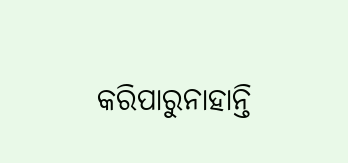କରିପାରୁନାହାନ୍ତି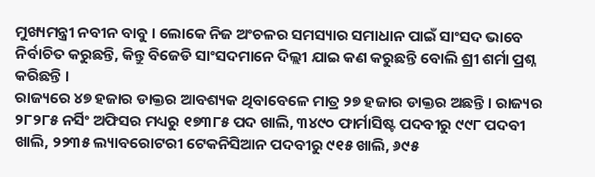ମୁଖ୍ୟମନ୍ତ୍ରୀ ନବୀନ ବାବୁ । ଲୋକେ ନିଜ ଅଂଚଳର ସମସ୍ୟାର ସମାଧାନ ପାଇଁ ସାଂସଦ ଭାବେ ନିର୍ବାଚିତ କରୁଛନ୍ତି, କିନ୍ତୁ ବିଜେଡି ସାଂସଦମାନେ ଦିଲ୍ଲୀ ଯାଇ କଣ କରୁଛନ୍ତି ବୋଲି ଶ୍ରୀ ଶର୍ମା ପ୍ରଶ୍ନ କରିଛନ୍ତି ।
ରାଜ୍ୟରେ ୪୭ ହଜାର ଡାକ୍ତର ଆବଶ୍ୟକ ଥିବାବେଳେ ମାତ୍ର ୨୭ ହଜାର ଡାକ୍ତର ଅଛନ୍ତି । ରାଜ୍ୟର ୨୮୨୮୫ ନର୍ସିଂ ଅଫିସର ମଧ୍ୟରୁ ୧୭୩୮୫ ପଦ ଖାଲି, ୩୪୯୦ ଫାର୍ମାସିଷ୍ଟ ପଦବୀରୁ ୯୯୮ ପଦବୀ ଖାଲି, ୨୨୩୫ ଲ୍ୟାବରୋଟରୀ ଟେକନିସିଆନ ପଦବୀରୁ ୯୧୫ ଖାଲି, ୬୯୫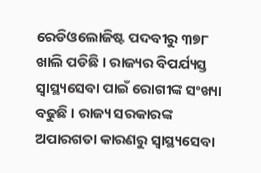ରେଡିଓଲୋଜିଷ୍ଟ ପଦବୀରୁ ୩୭୮ ଖାଲି ପଡିଛି । ରାଜ୍ୟର ବିପର୍ଯ୍ୟସ୍ତ ସ୍ୱାସ୍ଥ୍ୟସେବା ପାଇଁ ରୋଗୀଙ୍କ ସଂଖ୍ୟା ବଢୁଛି । ରାଜ୍ୟ ସରକାରଙ୍କ ଅପାରଗତା କାରଣରୁ ସ୍ୱାସ୍ଥ୍ୟସେବା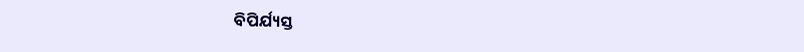ବିପିର୍ଯ୍ୟସ୍ତ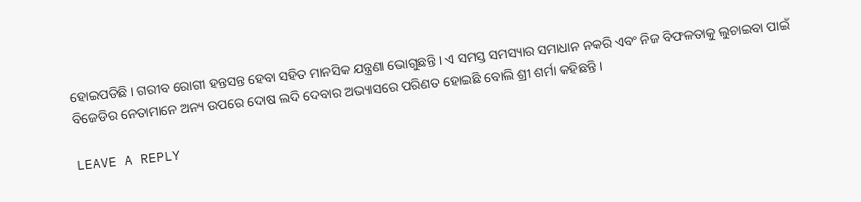ହୋଇପଡିଛି । ଗରୀବ ରୋଗୀ ହନ୍ତସନ୍ତ ହେବା ସହିତ ମାନସିକ ଯନ୍ତ୍ରଣା ଭୋଗୁଛନ୍ତି । ଏ ସମସ୍ତ ସମସ୍ୟାର ସମାଧାନ ନକରି ଏବଂ ନିଜ ବିଫଳତାକୁ ଲୁଚାଇବା ପାଇଁ ବିଜେଡିର ନେତାମାନେ ଅନ୍ୟ ଉପରେ ଦୋଷ ଲଦି ଦେବାର ଅଭ୍ୟାସରେ ପରିଣତ ହୋଇଛି ବୋଲି ଶ୍ରୀ ଶର୍ମା କହିଛନ୍ତି ।

LEAVE A REPLY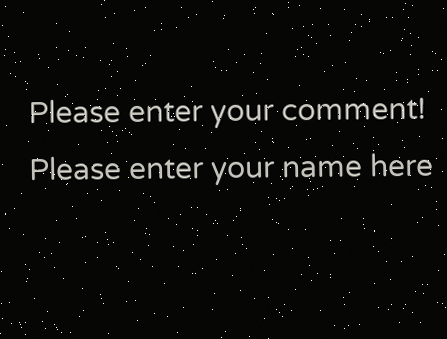Please enter your comment!
Please enter your name here